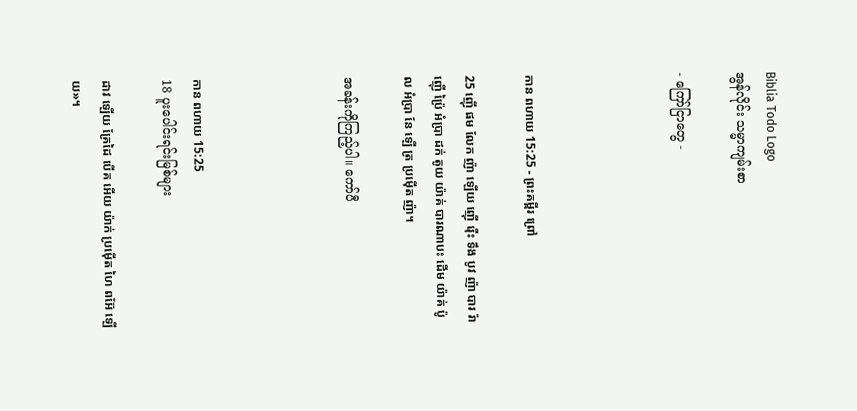Biblia Todo Logo
အွန်လိုင်း သမ္မာကျမ်းစာ

- ကြော်ငြာတွေ -




កាន ពហាយ 15:25 - ព្រះគម្ពីរ ព្រៅ

25 ញ៉ើ ផម លែក ញ៉ា ឡើយ ញ៉ើ រ៉ើះ ទឹង បូវ ញ៉ា បារ រ៉ា ញ៉ើ ប៉្រៃ អំប្រា ដក់ តូយ យ៉ាគ់ បារណាបះ ដើម យ៉ាគ់ ប៉ូល អំប្រា នែ ឡើ ត្រ ប្រម៉ើត ញ៉ា។

အခန်းကိုကြည့်ပါ။ ကော်ပီ




កាន ពហាយ 15:25
18 ပူးပေါင်းရင်းမြစ်များ

ដាវ ឡើយ គ្រែដៃ បើគ អើយ យ៉ាក់ ប្រម៉ើត ហៃ ពអ៊ែ ឡើយ»។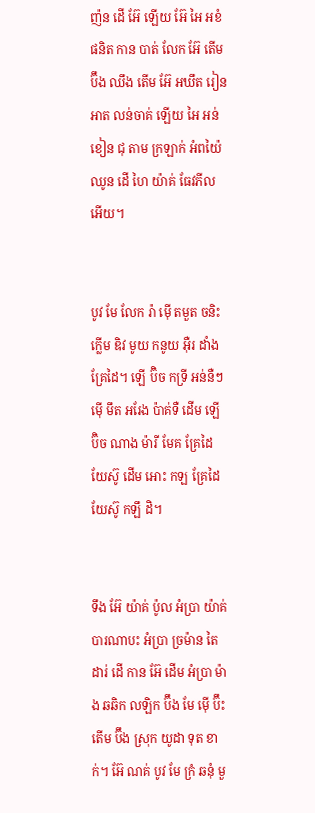ញ៉ន ដើ អ៊ែ ឡើយ អ៊ែ អៃ អខំ ផនិត កាន បាត់ លែក អ៊ែ តើម ប៊ឹង ឈឹង តើម អ៊ែ អឃឹត រៀន អាត លន់ចាគ់ ឡើយ អៃ អន់ខៀន ជុ តាម ក្រឡាក់ អំពយ៉ៃ ឈូន ដើ ហៃ យ៉ាគ់ ធែវភីល អើយ។


បូវ មែ លែក រ៉ា ម៉ើ តមួត ចនិះ ក្លើម ឌិវ មូយ កនូយ អ៊ឺរ ដាំង គ្រែដៃ។ ឡើ ប៊ិច កទ្រី អន់នឺៗ ម៉ើ មឹត អរែង ប៉ាគ់ទឺ ដើម ឡើ ប៊ិច ណាង ម៉ារី មែគ គ្រែដៃ យែស៊ូ ដើម អោះ កឡ គ្រែដៃ យែស៊ូ កឡឹ ដិ។


ទឹង អ៊ែ យ៉ាគ់ ប៉ូល អំប្រា យ៉ាគ់ បារណាបះ អំប្រា ច្រម៉ាន តៃ ដារ់ ដើ កាន អ៊ែ ដើម អំប្រា ម៉ាង ឆឆិក លឡិក ប៊ឹង មែ ម៉ើ ប៊ឹះ តើម ប៊ឹង ស្រុក យូដា ទុត ខាក់។ អ៊ែ ណគ់ បូវ មែ ក្រំ ឆនុំ មួ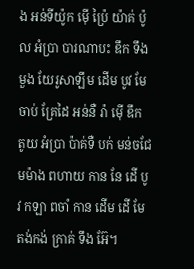ង អន់ទីយ៉ូក ម៉ើ ប៉្រៃ យ៉ាគ់ ប៉ូល អំប្រា បារណាបះ ឌឹក ទឹង មួង យែរូសាឡឹម ដើម បូវ មែ ចាប់ គ្រែដៃ អន់នឺ រ៉ា ម៉ើ ឌឹក តូយ អំប្រា ប៉ាគ់ទឺ បក់ មន់ចជែ មម៉ាង ពហាយ កាន នែ ដើ បូវ កឡា ពចាំ កាន ដើម ដើ មែ តង់កង់ ក្រាគ់ ទឹង អ៊ែ។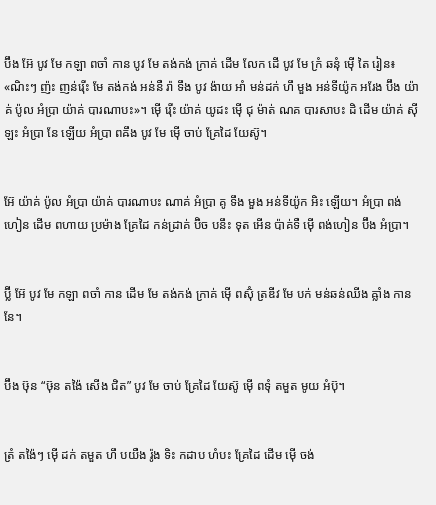ប៊ឹង អ៊ែ បូវ មែ កឡា ពចាំ កាន បូវ មែ តង់កង់ ក្រាគ់ ដើម លែក ដើ បូវ មែ ក្រំ ឆនុំ ម៉ើ តៃ រៀន៖ «ណិះៗ ញ៉ះ ញន់រ៉ើះ មែ តង់កង់ អន់នឺ រ៉ា ទឹង បូវ ង៉ាយ អាំ មន់ដក់ ហឹ មួង អន់ទីយ៉ូក អរែង ប៊ឹង យ៉ាគ់ ប៉ូល អំប្រា យ៉ាគ់ បារណាបះ»។ ម៉ើ រ៉ើះ យ៉ាគ់ យូដះ ម៉ើ ជុ ម៉ាត់ ណគ បារសាបះ ដិ ដើម យ៉ាគ់ ស៊ីឡះ អំប្រា នែ ឡើយ អំប្រា ពឝឹង បូវ មែ ម៉ើ ចាប់ គ្រែដៃ យែស៊ូ។


អ៊ែ យ៉ាគ់ ប៉ូល អំប្រា យ៉ាគ់ បារណាបះ ណាគ់ អំប្រា គូ ទឹង មួង អន់ទីយ៉ូក អិះ ឡើយ។ អំប្រា ពង់ហៀន ដើម ពហាយ ប្រម៉ាង គ្រែដៃ កន់ដ្រាគ់ ប៊ិច បនឹះ ទុត អើន ប៉ាគ់ទឺ ម៉ើ ពង់ហៀន ប៊ឹង អំប្រា។


ប៊្លី អ៊ែ បូវ មែ កឡា ពចាំ កាន ដើម មែ តង់កង់ ក្រាគ់ ម៉ើ ពស៊ុំ ត្រឌីវ មែ បក់ មន់ឆន់ឈីង ឝ្លាំង កាន នែ។


ប៊ឹង ឞ៊ុន “ឞ៊ុន តង៉ៃ សើង ជិត” បូវ មែ ចាប់ គ្រែដៃ យែស៊ូ ម៉ើ ពទុំ តមួត មូយ អំប៊ុ។


ត្រំ តង៉ៃៗ ម៉ើ ដក់ តមួត ហឹ បយឺង រ៉ូង ទិះ កដាប ហំបះ គ្រែដៃ ដើម ម៉ើ ចង់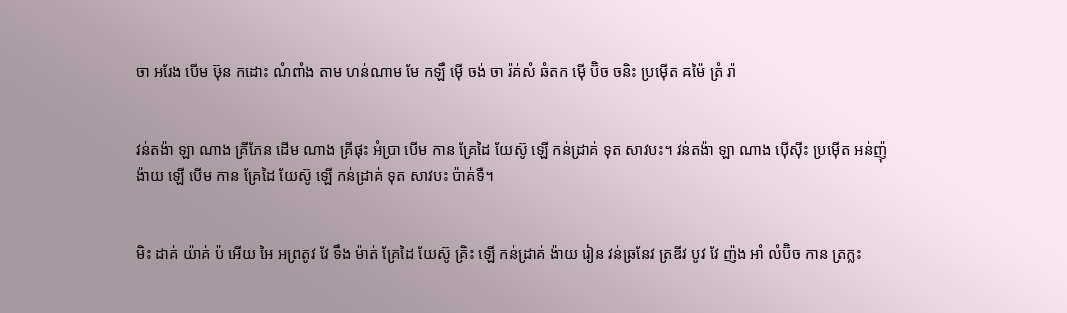ចា អរែង បើម ឞ៊ុន កដោះ ណំពាំង តាម ហន់ណាម មែ កឡឹ ម៉ើ ចង់ ចា រ៉គ់សំ ឆំតក ម៉ើ ប៊ិច ចនិះ ប្រម៉ើត ឝម៉ៃ ត្រំ រ៉ា


វន់តង៉ា ឡា ណាង គ្រីភែន ដើម ណាង គ្រីផុះ អំប្រា បើម កាន គ្រែដៃ យែស៊ូ ឡើ កន់ដ្រាគ់ ទុត សាវបះ។ វន់តង៉ា ឡា ណាង ប៉ើស៊ីះ ប្រម៉ើត អន់ញ៉ុ ង៉ាយ ឡើ បើម កាន គ្រែដៃ យែស៊ូ ឡើ កន់ដ្រាគ់ ទុត សាវបះ ប៉ាគ់ទឺ។


មិះ ដាគ់ យ៉ាគ់ ប៉ អើយ អៃ អព្រតូវ វែ ទឹង ម៉ាត់ គ្រែដៃ យែស៊ូ គ្រិះ ឡើ កន់ដ្រាគ់ ង៉ាយ រៀន វន់ឆ្រនែវ ត្រឌីវ បូវ វែ ញ៉ង អាំ លំប៊ិច កាន ត្រក្លះ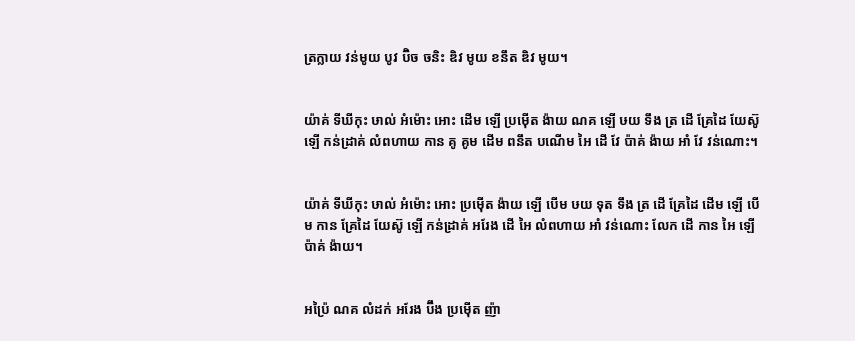ត្រក្លាយ វន់មូយ បូវ ប៊ិច ចនិះ ឌិវ មូយ ខនឹត ឌិវ មូយ។


យ៉ាគ់ ទីឃីកុះ ឞាល់ អំម៉ោះ អោះ ដើម ឡើ ប្រម៉ើត ង៉ាយ ណគ ឡើ ឞយ ទឹង ត្រ ដើ គ្រែដៃ យែស៊ូ ឡើ កន់ដ្រាគ់ លំពហាយ កាន គូ គូម ដើម ពនឹត បណើម អៃ ដើ វែ ប៉ាគ់ ង៉ាយ អាំ វែ វន់ណោះ។


យ៉ាគ់ ទីឃីកុះ ឞាល់ អំម៉ោះ អោះ ប្រម៉ើត ង៉ាយ ឡើ បើម ឞយ ទុត ទឹង ត្រ ដើ គ្រែដៃ ដើម ឡើ បើម កាន គ្រែដៃ យែស៊ូ ឡើ កន់ដ្រាគ់ អរែង ដើ អៃ លំពហាយ អាំ វន់ណោះ លែក ដើ កាន អៃ ឡើ ប៉ាគ់ ង៉ាយ។


អប៉្រៃ ណគ លំដក់ អរែង ប៊ឹង ប្រម៉ើត ញ៉ា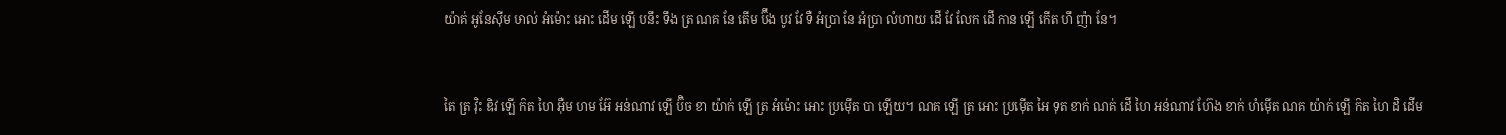យ៉ាគ់ អូនែស៊ីម ឞាល់ អំម៉ោះ អោះ ដើម ឡើ បនឹះ ទឹង ត្រ ណគ នែ តើម ប៊ឹង បូវ វែ ទឺ អំប្រា នែ អំប្រា លំហាយ ដើ វែ លែក ដើ កាន ឡើ កើត ហឹ ញ៉ា នែ។


តៃ ត្រ វ៉ិះ ឌិវ ឡើ ក៝ត ហៃ អ៊ឺម ហម អ៊ែ អន់ណាវ ឡើ ប៊ិច ខា យ៉ាក់ ឡើ ត្រ អំម៉ោះ អោះ ប្រម៉ើត បា ឡើយ។ ណគ ឡើ ត្រ អោះ ប្រម៉ើត អៃ ទុត ខាក់ ណគ់ ដើ ហៃ អន់ណាវ ហ៊ែង ខាក់ ហំម៉ើត ណគ យ៉ាក់ ឡើ ក៝ត ហៃ ដិ ដើម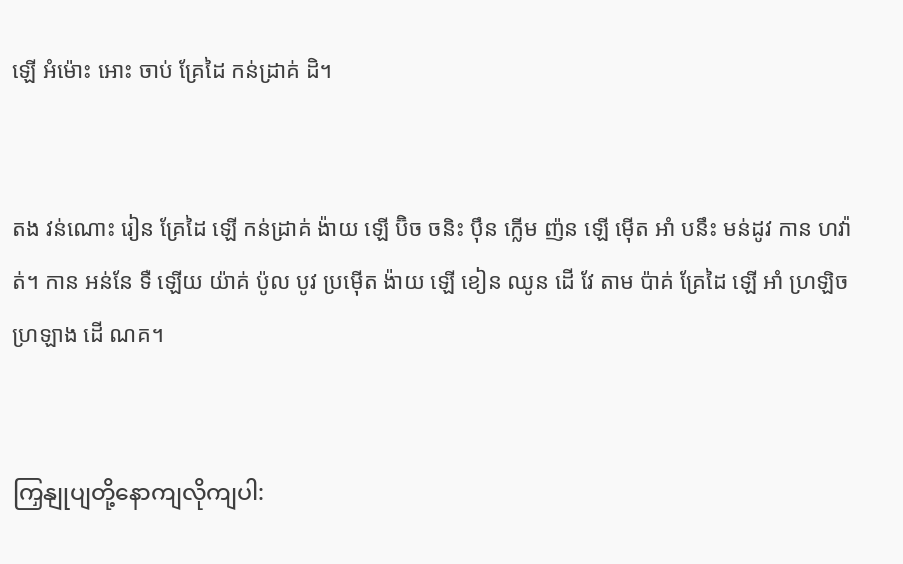ឡើ អំម៉ោះ អោះ ចាប់ គ្រែដៃ កន់ដ្រាគ់ ដិ។


តង វន់ណោះ រៀន គ្រែដៃ ឡើ កន់ដ្រាគ់ ង៉ាយ ឡើ ប៊ិច ចនិះ ប៉ឹន ក្លើម ញ៉ន ឡើ ម៉ើត អាំ បនឹះ មន់ដូវ កាន ហវ៉ាត់។ កាន អន់នែ ទឺ ឡើយ យ៉ាគ់ ប៉ូល បូវ ប្រម៉ើត ង៉ាយ ឡើ ខៀន ឈូន ដើ វែ តាម ប៉ាគ់ គ្រែដៃ ឡើ អាំ ហ្រឡិច ហ្រឡាង ដើ ណគ។


ကြှနျုပျတို့နောကျလိုကျပါ: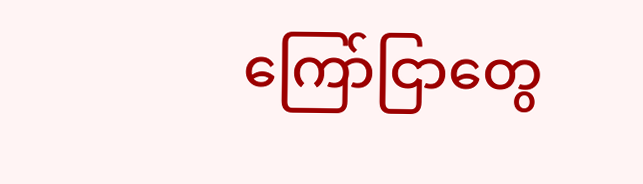ကြော်ငြာတွေ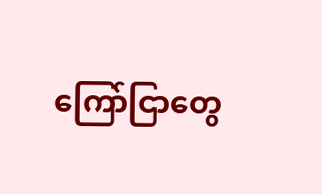ကြော်ငြာတွေ